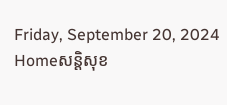Friday, September 20, 2024
Homeសន្ដិសុខ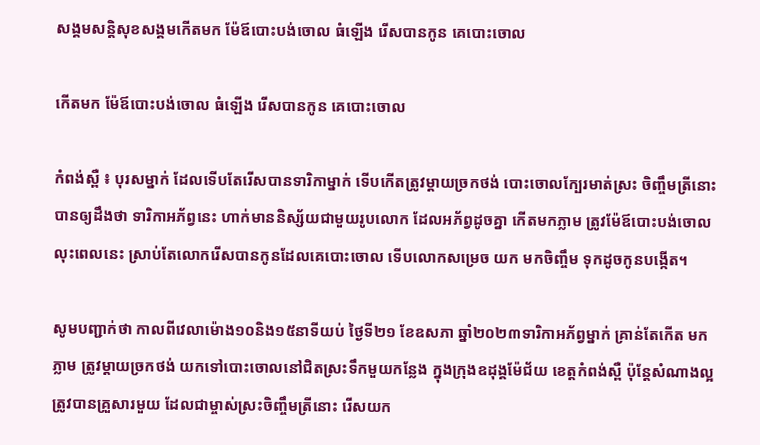សង្គមសន្តិសុខសង្គមកើតមក ម៉ែឪបោះបង់ចោល ធំឡើង រើសបានកូន គេបោះចោល

កើតមក ម៉ែឪបោះបង់ចោល ធំឡើង រើសបានកូន គេបោះចោល

កំពង់ស្ពឺ ៖ បុរសម្នាក់ ដែលទើបតែរើសបានទារិកាម្នាក់ ទើបកើតត្រូវម្តាយច្រកថង់ បោះចោលក្បែរមាត់ស្រះ ចិញ្ចឹមត្រីនោះ បានឲ្យដឹងថា ទារិកាអភ័ព្វនេះ ហាក់មាននិស្ស័យជាមួយរូបលោក ដែលអភ័ព្វដូចគ្នា កើតមកភ្លាម ត្រូវម៉ែឪបោះបង់ចោល លុះពេលនេះ ស្រាប់តែលោករើសបានកូនដែលគេបោះចោល ទើបលោកសម្រេច យក មកចិញ្ចឹម ទុកដូចកូនបង្កើត។

សូមបញ្ជាក់ថា កាលពីវេលាម៉ោង១០និង១៥នាទីយប់ ថ្ងៃទី២១ ខែឧសភា ឆ្នាំ២០២៣ទារិកាអភ័ព្វម្នាក់ គ្រាន់តែកើត មកភ្លាម ត្រូវម្ដាយច្រកថង់ យកទៅបោះចោលនៅជិតស្រះទឹកមួយកន្លែង ក្នុងក្រុងឧដុង្គម៉ែជ័យ ខេត្តកំពង់ស្ពឺ ប៉ុន្តែសំណាងល្អ ត្រូវបានគ្រួសារមួយ ដែលជាម្ចាស់ស្រះចិញ្ចឹមត្រីនោះ រើសយក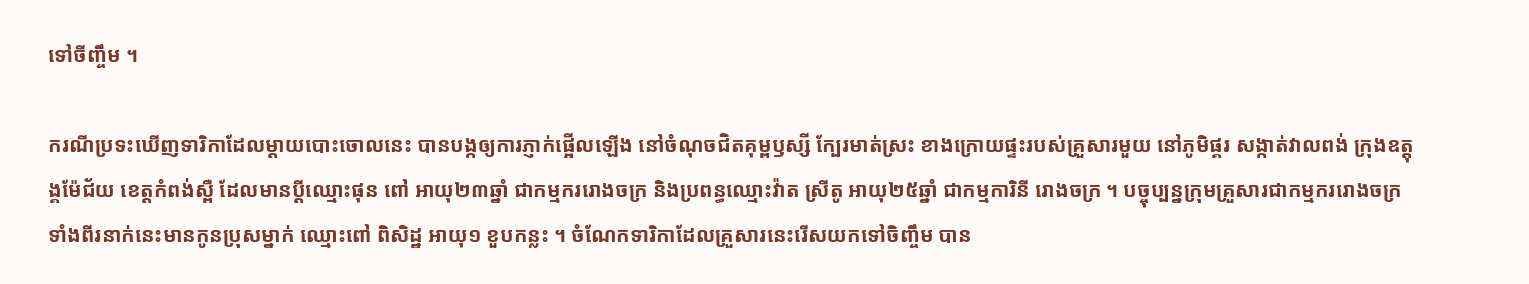ទៅចីញ្ចឹម ។

ករណីប្រទះឃើញទារិកាដែលម្តាយបោះចោលនេះ បានបង្កឲ្យការភ្ញាក់ផ្អើលឡើង នៅចំណុចជិតគុម្ពឫស្សី ក្បែរមាត់ស្រះ ខាងក្រោយផ្ទះរបស់គ្រួសារមួយ នៅភូមិផ្គរ សង្កាត់វាលពង់ ក្រុងឧត្តុង្គម៉ែជ័យ ខេត្តកំពង់ស្ពឺ ដែលមានប្ដីឈ្មោះផុន ពៅ អាយុ២៣ឆ្នាំ ជាកម្មកររោងចក្រ និងប្រពន្ធឈ្មោះវ៉ាត ស្រីតូ អាយុ២៥ឆ្នាំ ជាកម្មការិនី រោងចក្រ ។ បច្ចុប្បន្នក្រុមគ្រួសារជាកម្មកររោងចក្រ ទាំងពីរនាក់នេះមានកូនប្រុសម្នាក់ ឈ្មោះពៅ ពិសិដ្ឋ អាយុ១ ខួបកន្លះ ។ ចំណែកទារិកាដែលគ្រួសារនេះរើសយកទៅចិញ្ចឹម បាន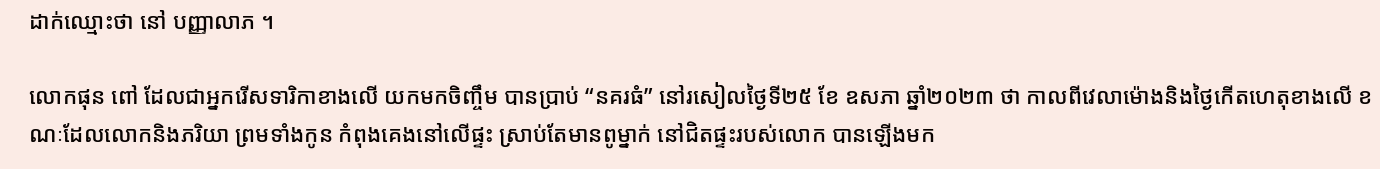ដាក់ឈ្មោះថា នៅ បញ្ញាលាភ ។

លោកផុន ពៅ ដែលជាអ្នករើសទារិកាខាងលើ យកមកចិញ្ចឹម បានប្រាប់ “នគរធំ” នៅរសៀលថ្ងៃទី២៥ ខែ ឧសភា ឆ្នាំ២០២៣ ថា កាលពីវេលាម៉ោងនិងថ្ងៃកើតហេតុខាងលើ ខណៈដែលលោកនិងភរិយា ព្រមទាំងកូន កំពុងគេងនៅលើផ្ទះ ស្រាប់តែមានពូម្នាក់ នៅជិតផ្ទះរបស់លោក បានឡើងមក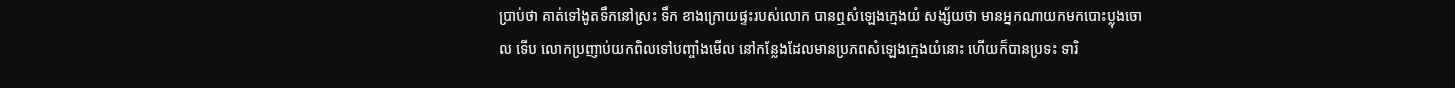ប្រាប់ថា គាត់ទៅងូតទឹកនៅស្រះ ទឹក ខាងក្រោយផ្ទះរបស់លោក បានឮសំឡេងក្មេងយំ សង្ស័យថា មានអ្នកណាយកមកបោះប្លុងចោល ទើប លោកប្រញាប់យកពិលទៅបញ្ចាំងមើល នៅកន្លែងដែលមានប្រភពសំឡេងក្មេងយំនោះ ហើយក៏បានប្រទះ ទារិ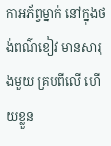កាអភ័ព្វម្នាក់ នៅក្នុងថង់ពណ៌ខៀវ មានសារុងមួយ គ្របពីលើ ហើយខ្លួន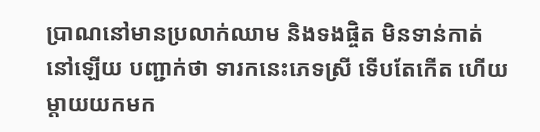ប្រាណនៅមានប្រលាក់ឈាម និងទងផ្ចិត មិនទាន់កាត់នៅឡើយ បញ្ជាក់ថា ទារកនេះភេទស្រី ទើបតែកើត ហើយម្ដាយយកមក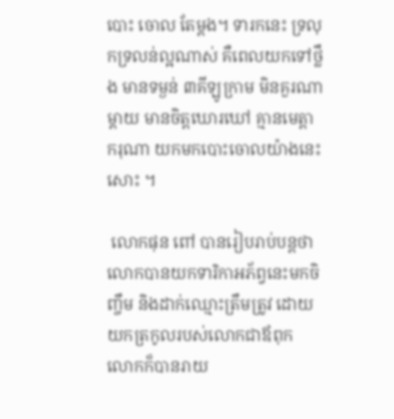បោះ ចោល តែម្ដង។ ទារកនេះ ទ្រលុកទ្រលន់ល្អណាស់ គឺពេលយកទៅថ្លឹង មានទម្ងន់ ៣គីឡូក្រាម មិនគួរណាម្ដាយ មានចិត្តឃោរឃៅ គ្មានមេត្តាករុណា យកមកបោះចោលយ៉ាងនេះសោះ ។

 លោកផុន ពៅ បានរៀបរាប់បន្តថា លោកបានយកទារិកាអភ័ព្វនេះមកចិញ្ចឹម និងដាក់ឈ្មោះត្រឹមត្រូវ ដោយ យកត្រកូលរបស់លោកជាឪពុក លោកក៏បានរាយ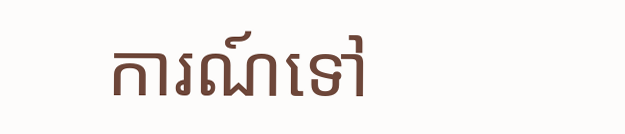ការណ៍ទៅ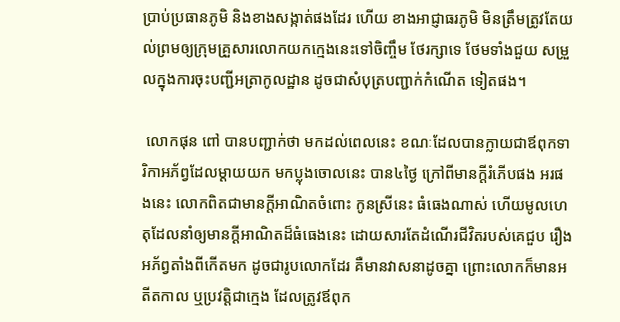ប្រាប់ប្រធានភូមិ និងខាងសង្កាត់ផងដែរ ហើយ ខាងអាជ្ញាធរភូមិ មិនត្រឹមត្រូវតែយល់ព្រមឲ្យក្រុមគ្រួសារលោកយកក្មេងនេះទៅចិញ្ចឹម ថែរក្សាទេ ថែមទាំងជួយ សម្រួលក្នុងការចុះបញ្ជីអត្រាកូលដ្ឋាន ដូចជាសំបុត្របញ្ជាក់កំណើត ទៀតផង។

 លោកផុន ពៅ បានបញ្ជាក់ថា មកដល់ពេលនេះ ខណៈដែលបានក្លាយជាឪពុកទារិកាអភ័ព្វដែលម្ដាយយក មកប្លុងចោលនេះ បាន៤ថ្ងៃ ក្រៅពីមានក្ដីរំភើបផង អរផងនេះ លោកពិតជាមានក្ដីអាណិតចំពោះ កូនស្រីនេះ ធំធេងណាស់ ហើយមូលហេតុដែលនាំឲ្យមានក្ដីអាណិតដ៏ធំធេងនេះ ដោយសារតែដំណើរជីវិតរបស់គេជួប រឿងអភ័ព្វតាំងពីកើតមក ដូចជារូបលោកដែរ គឺមានវាសនាដូចគ្នា ព្រោះលោកក៏មានអតីតកាល ឬប្រវត្តិជាក្មេង ដែលត្រូវឪពុក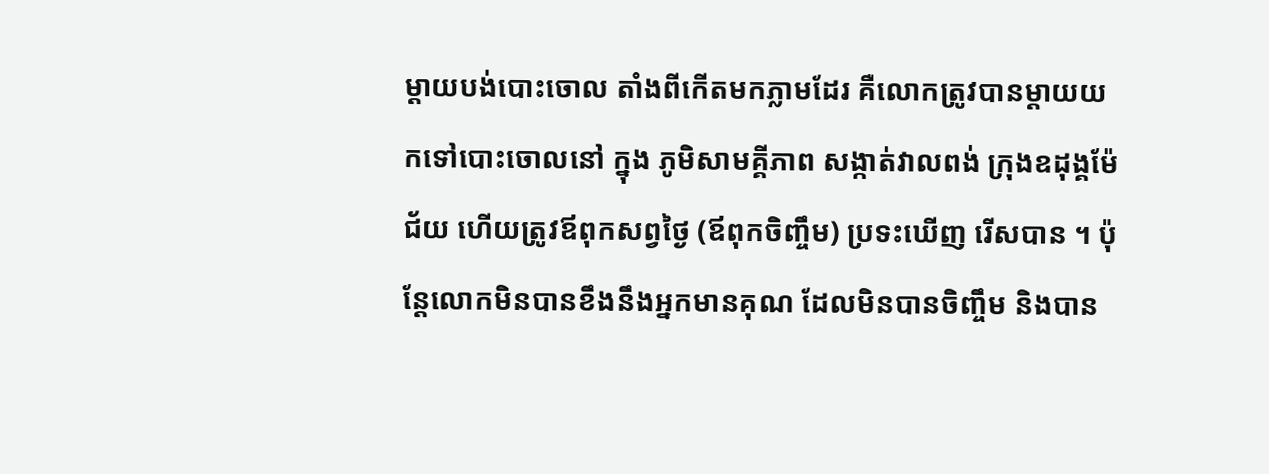ម្ដាយបង់បោះចោល តាំងពីកើតមកភ្លាមដែរ គឺលោកត្រូវបានម្ដាយយកទៅបោះចោលនៅ ក្នុង ភូមិសាមគ្គីភាព សង្កាត់វាលពង់ ក្រុងឧដុង្គម៉ែជ័យ ហើយត្រូវឪពុកសព្វថ្ងៃ (ឪពុកចិញ្ចឹម) ប្រទះឃើញ រើសបាន ។ ប៉ុន្តែលោកមិនបានខឹងនឹងអ្នកមានគុណ ដែលមិនបានចិញ្ចឹម និងបាន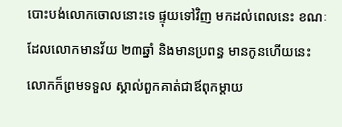បោះបង់លោកចោលនោះទេ ផ្ទុយទៅវិញ មកដល់ពេលនេះ ខណៈដែលលោកមានវ័យ ២៣ឆ្នាំ និងមានប្រពន្ធ មានកូនហើយនេះ លោកក៏ព្រមទទួល ស្គាល់ពួកគាត់ជាឪពុកម្ដាយ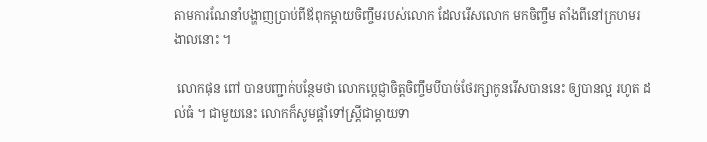តាមការណែនាំបង្ហាញប្រាប់ពីឪពុកម្ដាយចិញ្ចឹមរបស់លោក ដែលរើសលោក មកចិញ្ចឹម តាំងពីនៅក្រហមរងាលនោះ ។

 លោកផុន ពៅ បានបញ្ជាក់បន្ថែមថា លោកប្ដេជ្ញាចិត្តចិញ្ចឹមបីបាច់ថែរក្សាកូនរើសបាននេះ ឲ្យបានល្អ រហូត ដល់ធំ ។ ជាមួយនេះ លោកក៏សូមផ្ដាំទៅស្រ្តីជាម្តាយទា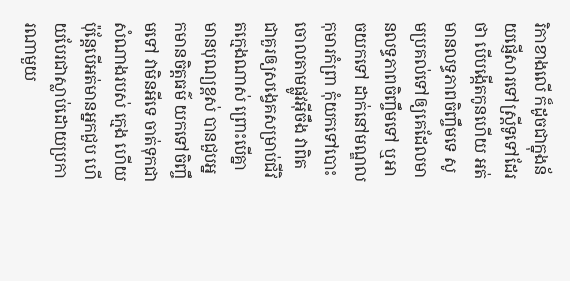រិកាខាងលើ ក៏ដូចជាក្នុងន័យផ្ញើសារទៅស្រ្តីទូទៅដែរថា បើបង្កើតកូនហើយ អត់មានលទ្ធភាពចិញ្ចឹមទេ សូមប្រគល់ទៅឲ្យគេដែលមានលទ្ធភាពចិញ្ចឹមទៅ ឬអាចយកទៅ ដាក់នៅមណ្ឌលកុមារកំពា្រ កុំយកទៅបោះចោលតាមផ្លូវអ៊ីចឹង វាពិតជាគួរឲ្យសង្វេគសម្រាប់ជីវិតក្មេងណាស់ ព្រោះបើគ្នាមានបុណ្យខ្ពស់ បានជួបអ្នកមានចិត្តធម៌ យកទៅចិញ្ចឹមទៅ វាមិនអីទេ ចាត់ទុកជាសំណាងរបស់ ក្មេង ហើយ ប៉ុន្តែបើអត់មានអ្នកជួប ហើយបែរជាស្លាប់ដោយប្រការណាមួយ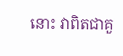នោះ វាពិតជាគួ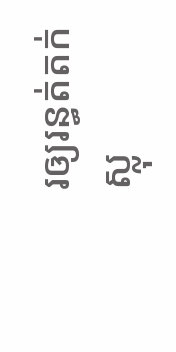រឲ្យរន្ធត់តក់ស្លុ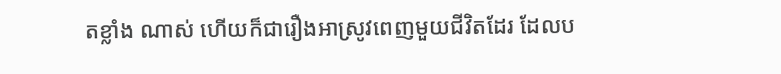តខ្លាំង ណាស់ ហើយក៏ជារឿងអាស្រូវពេញមួយជីវិតដែរ ដែលប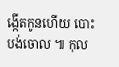ង្កើតកូនហើយ បោះបង់ចោល ៕ កុល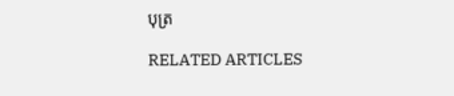បុត្រ

RELATED ARTICLES